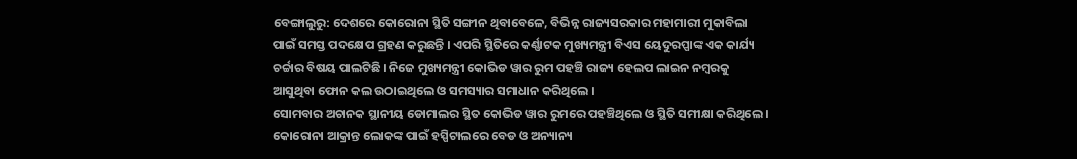ବେଙ୍ଗାଲୁରୁ: ଦେଶରେ କୋରୋନା ସ୍ଥିତି ସଙ୍ଗୀନ ଥିବାବେଳେ, ବିଭିନ୍ନ ରାଜ୍ୟସରକାର ମହାମାରୀ ମୁକାବିଲା ପାଇଁ ସମସ୍ତ ପଦକ୍ଷେପ ଗ୍ରହଣ କରୁଛନ୍ତି । ଏପରି ସ୍ଥିତିରେ କର୍ଣ୍ଣାଟକ ମୁଖ୍ୟମନ୍ତ୍ରୀ ବିଏସ ୟେଦୁରପ୍ପାଙ୍କ ଏକ କାର୍ଯ୍ୟ ଚର୍ଚ୍ଚାର ବିଷୟ ପାଲଟିଛି । ନିଜେ ମୁଖ୍ୟମନ୍ତ୍ରୀ କୋଭିଡ ୱାର ରୁମ ପହଞ୍ଚି ରାଜ୍ୟ ହେଲପ ଲାଇନ ନମ୍ବରକୁ ଆସୁଥିବା ଫୋନ କଲ ଉଠାଇଥିଲେ ଓ ସମସ୍ୟାର ସମାଧାନ କରିଥିଲେ ।
ସୋମବାର ଅଚାନକ ସ୍ଥାନୀୟ ଡୋମାଲର ସ୍ଥିତ କୋଭିଡ ୱାର ରୁମରେ ପହଞ୍ଚିଥିଲେ ଓ ସ୍ଥିତି ସମୀକ୍ଷା କରିଥିଲେ । କୋରୋନା ଆକ୍ରାନ୍ତ ଲୋକଙ୍କ ପାଇଁ ହସ୍ପିଟାଲରେ ବେଡ ଓ ଅନ୍ୟାନ୍ୟ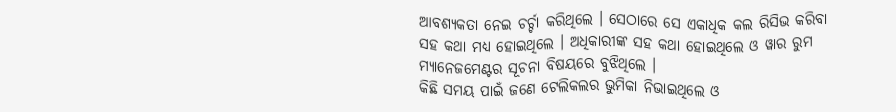ଆବଶ୍ୟକତା ନେଇ ଚର୍ଚ୍ଚା କରିଥିଲେ । ସେଠାରେ ସେ ଏକାଧିକ କଲ ରିସିଭ କରିବା ସହ କଥା ମଧ୍ୟ ହୋଇଥିଲେ । ଅଧିକାରୀଙ୍କ ସହ କଥା ହୋଇଥିଲେ ଓ ୱାର ରୁମ ମ୍ୟାନେଜମେଣ୍ଟର ସୂଚନା ବିଷୟରେ ବୁଝିଥିଲେ ।
କିଛି ସମୟ ପାଇଁ ଜଣେ ଟେଲିକଲର ଭୁମିକା ନିଭାଇଥିଲେ ଓ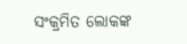ସଂକ୍ରମିତ ଲୋକଙ୍କ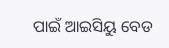ପାଇଁ ଆଇସିୟୁ ବେଡ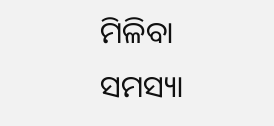ମିଳିବା ସମସ୍ୟା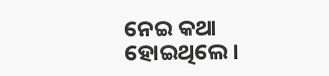ନେଇ କଥା ହୋଇଥିଲେ ।